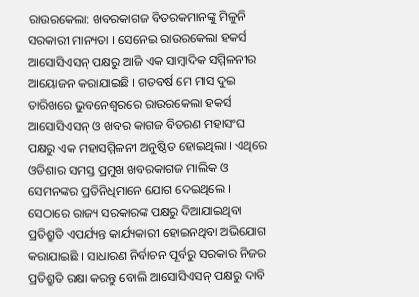ରାଉରକେଲା: ଖବରକାଗଜ ବିତରକମାନଙ୍କୁ ମିଳୁନି ସରକାରୀ ମାନ୍ୟତା । ସେନେଇ ରାଉରକେଲା ହକର୍ସ ଆସୋସିଏସନ୍ ପକ୍ଷରୁ ଆଜି ଏକ ସାମ୍ବାଦିକ ସମ୍ମିଳନୀର ଆୟୋଜନ କରାଯାଇଛି । ଗତବର୍ଷ ମେ ମାସ ଦୁଇ ତାରିଖରେ ଭୁବନେଶ୍ବରରେ ରାଉରକେଲା ହକର୍ସ ଆସୋସିଏସନ୍ ଓ ଖବର କାଗଜ ବିତରଣ ମହାସଂଘ ପକ୍ଷରୁ ଏକ ମହାସମ୍ମିଳନୀ ଅନୁଷ୍ଠିତ ହୋଇଥିଲା । ଏଥିରେ ଓଡିଶାର ସମସ୍ତ ପ୍ରମୁଖ ଖବରକାଗଜ ମାଲିକ ଓ ସେମନଙ୍କର ପ୍ରତିନିଧିମାନେ ଯୋଗ ଦେଇଥିଲେ । ସେଠାରେ ରାଜ୍ୟ ସରକାରଙ୍କ ପକ୍ଷରୁ ଦିଆଯାଇଥିବା ପ୍ରତିଶ୍ରୁତି ଏପର୍ଯ୍ୟନ୍ତ କାର୍ଯ୍ୟକାରୀ ହୋଇନଥିବା ଅଭିଯୋଗ କରାଯାଇଛି । ସାଧାରଣ ନିର୍ବାଚନ ପୂର୍ବରୁ ସରକାର ନିଜର ପ୍ରତିଶ୍ରୁତି ରକ୍ଷା କରନ୍ତୁ ବୋଲି ଆସୋସିଏସନ୍ ପକ୍ଷରୁ ଦାବି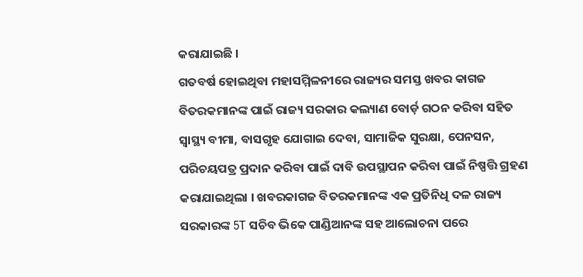କରାଯାଇଛି ।
ଗତବର୍ଷ ହୋଇଥିବା ମହାସମ୍ମିଳନୀରେ ରାଜ୍ୟର ସମସ୍ତ ଖବର କାଗଜ ବିତରକମାନଙ୍କ ପାଇଁ ରାଜ୍ୟ ସରକାର କଲ୍ୟାଣ ବୋର୍ଡ଼ ଗଠନ କରିବା ସହିତ ସ୍ଵାସ୍ଥ୍ୟ ବୀମା, ବାସଗୃହ ଯୋଗାଇ ଦେବା, ସାମାଜିକ ସୁରକ୍ଷା, ପେନସନ, ପରିଚୟପତ୍ର ପ୍ରଦାନ କରିବା ପାଇଁ ଦାବି ଉପସ୍ଥାପନ କରିବା ପାଇଁ ନିଷ୍ପତ୍ତି ଗ୍ରହଣ କରାଯାଇଥିଲା । ଖବରକାଗଜ ବିତରକମାନଙ୍କ ଏକ ପ୍ରତିନିଧି ଦଳ ରାଜ୍ୟ ସରକାରଙ୍କ 5T ସଚିବ ଭିକେ ପାଣ୍ଡିଆନଙ୍କ ସହ ଆଲୋଚନା ପରେ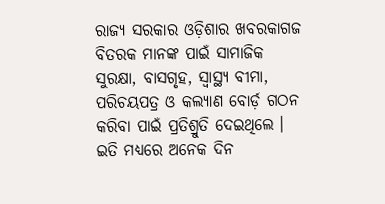ରାଜ୍ୟ ସରକାର ଓଡ଼ିଶାର ଖବରକାଗଜ ବିତରକ ମାନଙ୍କ ପାଇଁ ସାମାଜିକ ସୁରକ୍ଷା, ବାସଗୃହ, ସ୍ଵାସ୍ଥ୍ୟ ବୀମା, ପରିଚୟପତ୍ର ଓ କଲ୍ୟାଣ ବୋର୍ଡ଼ ଗଠନ କରିବା ପାଇଁ ପ୍ରତିଶ୍ରୁତି ଦେଇଥିଲେ । ଇତି ମଧ୍ୟରେ ଅନେକ ଦିନ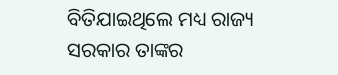ବିତିଯାଇଥିଲେ ମଧ୍ୟ ରାଜ୍ୟ ସରକାର ତାଙ୍କର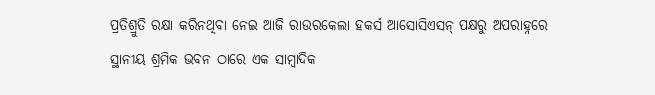ପ୍ରତିଶ୍ରୁତି ରକ୍ଷା କରିନଥିବା ନେଇ ଆଜି ରାଉରକେଲା ହକର୍ସ ଆସୋସିଏସନ୍ ପକ୍ଷରୁ ଅପରାହ୍ନରେ ସ୍ଥାନୀୟ ଶ୍ରମିକ ଭବନ ଠାରେ ଏକ ସାମ୍ବାଦିକ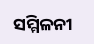ସମ୍ମିଳନୀ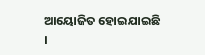ଆୟୋଜିତ ହୋଇଯାଇଛି ।